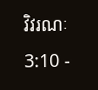វិវរណៈ 3:10 -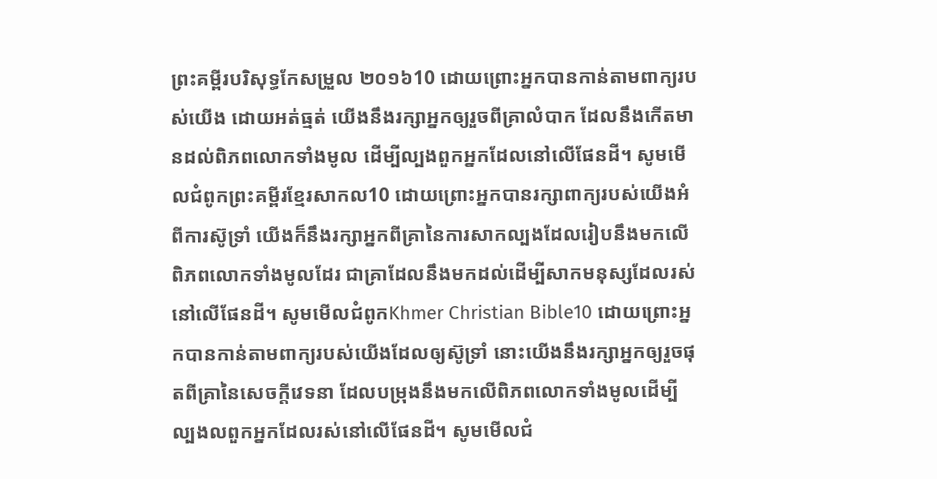ព្រះគម្ពីរបរិសុទ្ធកែសម្រួល ២០១៦10 ដោយព្រោះអ្នកបានកាន់តាមពាក្យរបស់យើង ដោយអត់ធ្មត់ យើងនឹងរក្សាអ្នកឲ្យរួចពីគ្រាលំបាក ដែលនឹងកើតមានដល់ពិភពលោកទាំងមូល ដើម្បីល្បងពួកអ្នកដែលនៅលើផែនដី។ សូមមើលជំពូកព្រះគម្ពីរខ្មែរសាកល10 ដោយព្រោះអ្នកបានរក្សាពាក្យរបស់យើងអំពីការស៊ូទ្រាំ យើងក៏នឹងរក្សាអ្នកពីគ្រានៃការសាកល្បងដែលរៀបនឹងមកលើពិភពលោកទាំងមូលដែរ ជាគ្រាដែលនឹងមកដល់ដើម្បីសាកមនុស្សដែលរស់នៅលើផែនដី។ សូមមើលជំពូកKhmer Christian Bible10 ដោយព្រោះអ្នកបានកាន់តាមពាក្យរបស់យើងដែលឲ្យស៊ូទ្រាំ នោះយើងនឹងរក្សាអ្នកឲ្យរួចផុតពីគ្រានៃសេចក្ដីវេទនា ដែលបម្រុងនឹងមកលើពិភពលោកទាំងមូលដើម្បីល្បងលពួកអ្នកដែលរស់នៅលើផែនដី។ សូមមើលជំ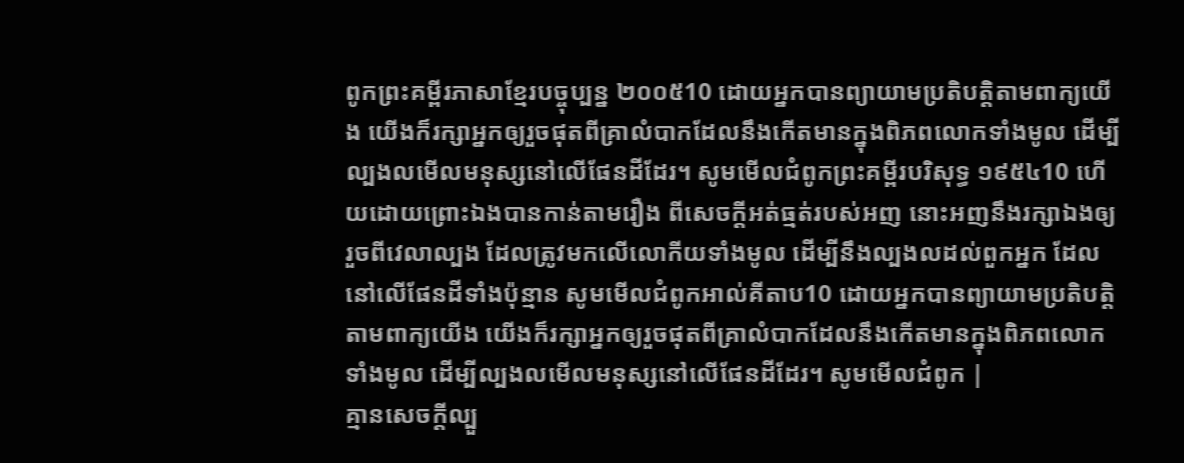ពូកព្រះគម្ពីរភាសាខ្មែរបច្ចុប្បន្ន ២០០៥10 ដោយអ្នកបានព្យាយាមប្រតិបត្តិតាមពាក្យយើង យើងក៏រក្សាអ្នកឲ្យរួចផុតពីគ្រាលំបាកដែលនឹងកើតមានក្នុងពិភពលោកទាំងមូល ដើម្បីល្បងលមើលមនុស្សនៅលើផែនដីដែរ។ សូមមើលជំពូកព្រះគម្ពីរបរិសុទ្ធ ១៩៥៤10 ហើយដោយព្រោះឯងបានកាន់តាមរឿង ពីសេចក្ដីអត់ធ្មត់របស់អញ នោះអញនឹងរក្សាឯងឲ្យរួចពីវេលាល្បង ដែលត្រូវមកលើលោកីយទាំងមូល ដើម្បីនឹងល្បងលដល់ពួកអ្នក ដែលនៅលើផែនដីទាំងប៉ុន្មាន សូមមើលជំពូកអាល់គីតាប10 ដោយអ្នកបានព្យាយាមប្រតិបត្ដិតាមពាក្យយើង យើងក៏រក្សាអ្នកឲ្យរួចផុតពីគ្រាលំបាកដែលនឹងកើតមានក្នុងពិភពលោកទាំងមូល ដើម្បីល្បងលមើលមនុស្សនៅលើផែនដីដែរ។ សូមមើលជំពូក |
គ្មានសេចក្តីល្បួ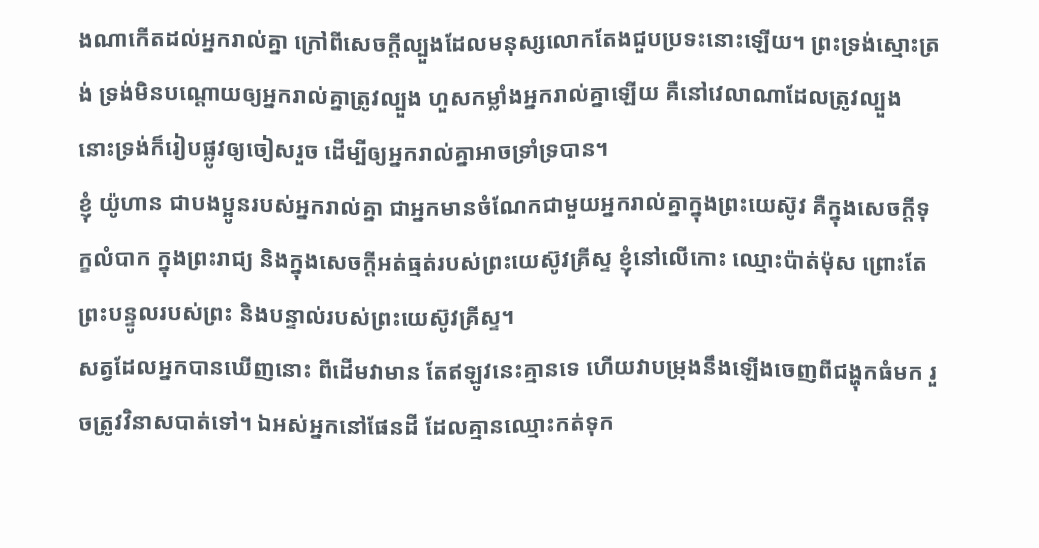ងណាកើតដល់អ្នករាល់គ្នា ក្រៅពីសេចក្តីល្បួងដែលមនុស្សលោកតែងជួបប្រទះនោះឡើយ។ ព្រះទ្រង់ស្មោះត្រង់ ទ្រង់មិនបណ្ដោយឲ្យអ្នករាល់គ្នាត្រូវល្បួង ហួសកម្លាំងអ្នករាល់គ្នាឡើយ គឺនៅវេលាណាដែលត្រូវល្បួង នោះទ្រង់ក៏រៀបផ្លូវឲ្យចៀសរួច ដើម្បីឲ្យអ្នករាល់គ្នាអាចទ្រាំទ្របាន។
ខ្ញុំ យ៉ូហាន ជាបងប្អូនរបស់អ្នករាល់គ្នា ជាអ្នកមានចំណែកជាមួយអ្នករាល់គ្នាក្នុងព្រះយេស៊ូវ គឺក្នុងសេចក្តីទុក្ខលំបាក ក្នុងព្រះរាជ្យ និងក្នុងសេចក្ដីអត់ធ្មត់របស់ព្រះយេស៊ូវគ្រីស្ទ ខ្ញុំនៅលើកោះ ឈ្មោះប៉ាត់ម៉ុស ព្រោះតែព្រះបន្ទូលរបស់ព្រះ និងបន្ទាល់របស់ព្រះយេស៊ូវគ្រីស្ទ។
សត្វដែលអ្នកបានឃើញនោះ ពីដើមវាមាន តែឥឡូវនេះគ្មានទេ ហើយវាបម្រុងនឹងឡើងចេញពីជង្ហុកធំមក រួចត្រូវវិនាសបាត់ទៅ។ ឯអស់អ្នកនៅផែនដី ដែលគ្មានឈ្មោះកត់ទុក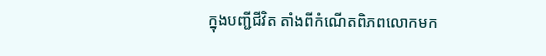ក្នុងបញ្ជីជីវិត តាំងពីកំណើតពិភពលោកមក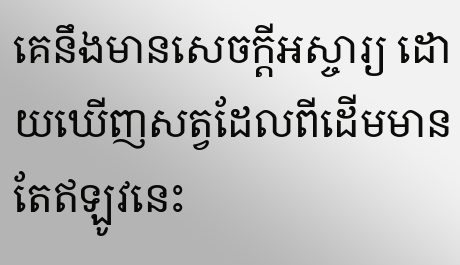គេនឹងមានសេចក្ដីអស្ចារ្យ ដោយឃើញសត្វដែលពីដើមមាន តែឥឡូវនេះ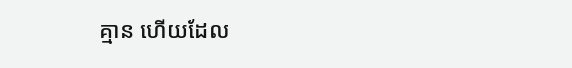គ្មាន ហើយដែល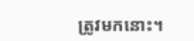ត្រូវមកនោះ។